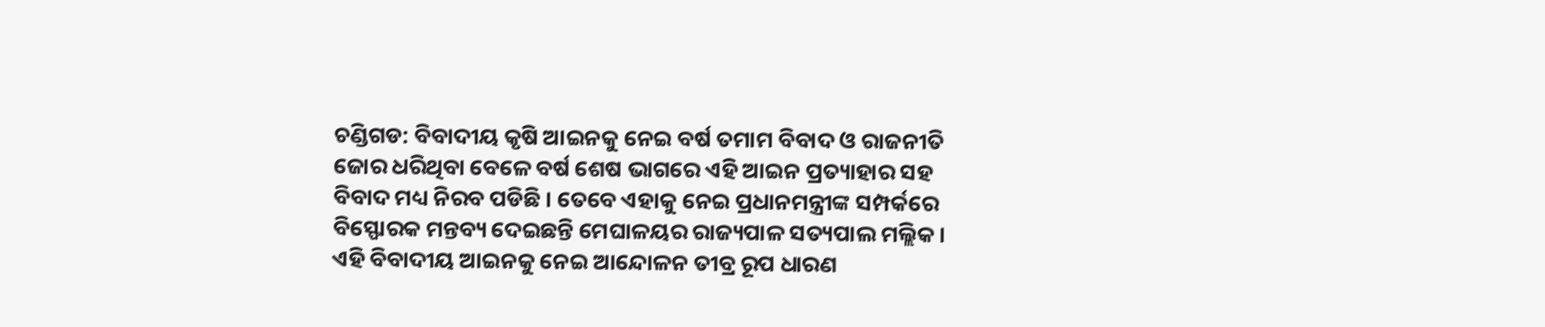ଚଣ୍ଡିଗଡ: ବିବାଦୀୟ କୃଷି ଆଇନକୁ ନେଇ ବର୍ଷ ତମାମ ବିବାଦ ଓ ରାଜନୀତି ଜୋର ଧରିଥିବା ବେଳେ ବର୍ଷ ଶେଷ ଭାଗରେ ଏହି ଆଇନ ପ୍ରତ୍ୟାହାର ସହ ବିବାଦ ମଧ୍ୟ ନିରବ ପଡିଛି । ତେବେ ଏହାକୁ ନେଇ ପ୍ରଧାନମନ୍ତ୍ରୀଙ୍କ ସମ୍ପର୍କରେ ବିସ୍ଫୋରକ ମନ୍ତବ୍ୟ ଦେଇଛନ୍ତି ମେଘାଳୟର ରାଜ୍ୟପାଳ ସତ୍ୟପାଲ ମଲ୍ଲିକ ।
ଏହି ବିବାଦୀୟ ଆଇନକୁ ନେଇ ଆନ୍ଦୋଳନ ତୀବ୍ର ରୂପ ଧାରଣ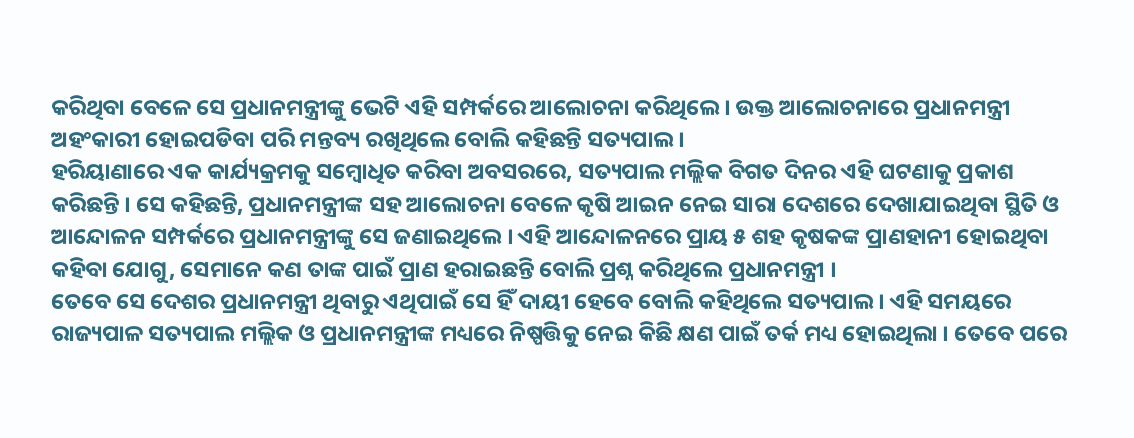କରିଥିବା ବେଳେ ସେ ପ୍ରଧାନମନ୍ତ୍ରୀଙ୍କୁ ଭେଟି ଏହି ସମ୍ପର୍କରେ ଆଲୋଚନା କରିଥିଲେ । ଉକ୍ତ ଆଲୋଚନାରେ ପ୍ରଧାନମନ୍ତ୍ରୀ ଅହଂକାରୀ ହୋଇପଡିବା ପରି ମନ୍ତବ୍ୟ ରଖିଥିଲେ ବୋଲି କହିଛନ୍ତି ସତ୍ୟପାଲ ।
ହରିୟାଣାରେ ଏକ କାର୍ଯ୍ୟକ୍ରମକୁ ସମ୍ବୋଧିତ କରିବା ଅବସରରେ, ସତ୍ୟପାଲ ମଲ୍ଲିକ ବିଗତ ଦିନର ଏହି ଘଟଣାକୁ ପ୍ରକାଶ କରିଛନ୍ତି । ସେ କହିଛନ୍ତି, ପ୍ରଧାନମନ୍ତ୍ରୀଙ୍କ ସହ ଆଲୋଚନା ବେଳେ କୃଷି ଆଇନ ନେଇ ସାରା ଦେଶରେ ଦେଖାଯାଇଥିବା ସ୍ଥିତି ଓ ଆନ୍ଦୋଳନ ସମ୍ପର୍କରେ ପ୍ରଧାନମନ୍ତ୍ରୀଙ୍କୁ ସେ ଜଣାଇଥିଲେ । ଏହି ଆନ୍ଦୋଳନରେ ପ୍ରାୟ ୫ ଶହ କୃଷକଙ୍କ ପ୍ରାଣହାନୀ ହୋଇଥିବା କହିବା ଯୋଗୁ, ସେମାନେ କଣ ତାଙ୍କ ପାଇଁ ପ୍ରାଣ ହରାଇଛନ୍ତି ବୋଲି ପ୍ରଶ୍ନ କରିଥିଲେ ପ୍ରଧାନମନ୍ତ୍ରୀ ।
ତେବେ ସେ ଦେଶର ପ୍ରଧାନମନ୍ତ୍ରୀ ଥିବାରୁ ଏଥିପାଇଁ ସେ ହିଁ ଦାୟୀ ହେବେ ବୋଲି କହିଥିଲେ ସତ୍ୟପାଲ । ଏହି ସମୟରେ ରାଜ୍ୟପାଳ ସତ୍ୟପାଲ ମଲ୍ଲିକ ଓ ପ୍ରଧାନମନ୍ତ୍ରୀଙ୍କ ମଧ୍ୟରେ ନିଷ୍ପତ୍ତିକୁ ନେଇ କିଛି କ୍ଷଣ ପାଇଁ ତର୍କ ମଧ୍ୟ ହୋଇଥିଲା । ତେବେ ପରେ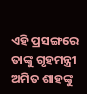ଏହି ପ୍ରସଙ୍ଗରେ ତାଙ୍କୁ ଗୃହମନ୍ତ୍ରୀ ଅମିତ ଶାହଙ୍କୁ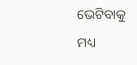ଭେଟିବାକୁ ମଧ୍ୟ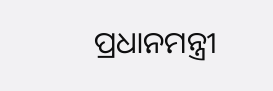ପ୍ରଧାନମନ୍ତ୍ରୀ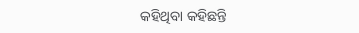କହିଥିବା କହିଛନ୍ତି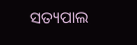ସତ୍ୟପାଲ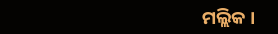ମଲ୍ଲିକ ।